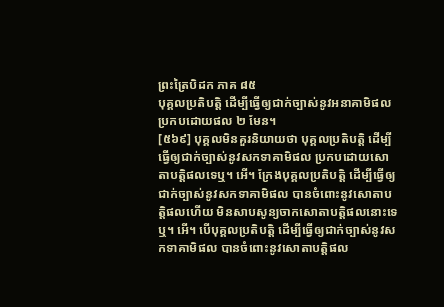ព្រះត្រៃបិដក ភាគ ៨៥
បុគ្គលប្រតិបត្តិ ដើម្បីធ្វើឲ្យជាក់ច្បាស់នូវអនាគាមិផល ប្រកបដោយផល ២ មែន។
[៥៦៩] បុគ្គលមិនគួរនិយាយថា បុគ្គលប្រតិបត្តិ ដើម្បីធ្វើឲ្យជាក់ច្បាស់នូវសកទាគាមិផល ប្រកបដោយសោតាបត្តិផលទេឬ។ អើ។ ក្រែងបុគ្គលប្រតិបត្តិ ដើម្បីធ្វើឲ្យជាក់ច្បាស់នូវសកទាគាមិផល បានចំពោះនូវសោតាបត្តិផលហើយ មិនសាបសូន្យចាកសោតាបត្តិផលនោះទេឬ។ អើ។ បើបុគ្គលប្រតិបត្តិ ដើម្បីធ្វើឲ្យជាក់ច្បាស់នូវសកទាគាមិផល បានចំពោះនូវសោតាបត្តិផល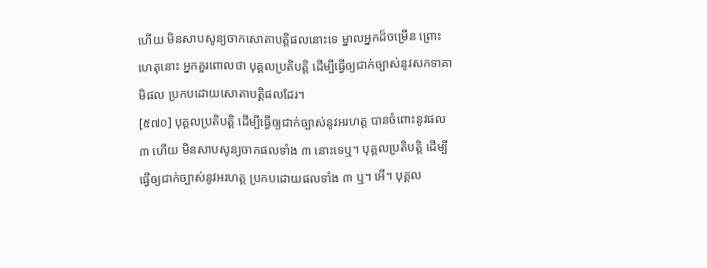ហើយ មិនសាបសូន្យចាកសោតាបត្តិផលនោះទេ ម្នាលអ្នកដ៏ចម្រើន ព្រោះហេតុនោះ អ្នកគួរពោលថា បុគ្គលប្រតិបត្តិ ដើម្បីធ្វើឲ្យជាក់ច្បាស់នូវសកទាគាមិផល ប្រកបដោយសោតាបត្តិផលដែរ។
[៥៧០] បុគ្គលប្រតិបត្តិ ដើម្បីធ្វើឲ្យជាក់ច្បាស់នូវអរហត្ត បានចំពោះនូវផល ៣ ហើយ មិនសាបសូន្យចាកផលទាំង ៣ នោះទេឬ។ បុគ្គលប្រតិបត្តិ ដើម្បីធ្វើឲ្យជាក់ច្បាស់នូវអរហត្ត ប្រកបដោយផលទាំង ៣ ឬ។ អើ។ បុគ្គល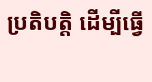ប្រតិបត្តិ ដើម្បីធ្វើ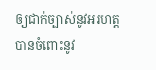ឲ្យជាក់ច្បាស់នូវអរហត្ត បានចំពោះនូវ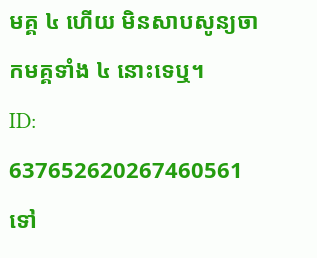មគ្គ ៤ ហើយ មិនសាបសូន្យចាកមគ្គទាំង ៤ នោះទេឬ។
ID: 637652620267460561
ទៅ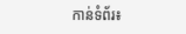កាន់ទំព័រ៖